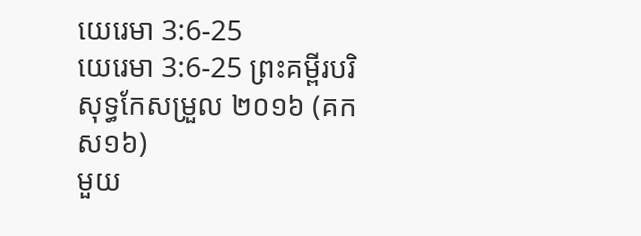យេរេមា 3:6-25
យេរេមា 3:6-25 ព្រះគម្ពីរបរិសុទ្ធកែសម្រួល ២០១៦ (គកស១៦)
មួយ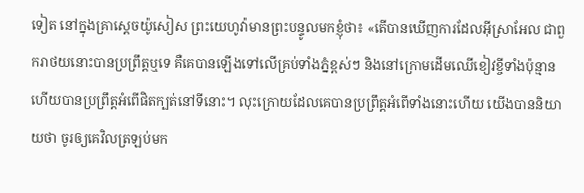ទៀត នៅក្នុងគ្រាស្តេចយ៉ូសៀស ព្រះយេហូវ៉ាមានព្រះបន្ទូលមកខ្ញុំថា៖ «តើបានឃើញការដែលអ៊ីស្រាអែល ជាពួករាថយនោះបានប្រព្រឹត្តឬទេ គឺគេបានឡើងទៅលើគ្រប់ទាំងភ្នំខ្ពស់ៗ និងនៅក្រោមដើមឈើខៀវខ្ចីទាំងប៉ុន្មាន ហើយបានប្រព្រឹត្តអំពើផិតក្បត់នៅទីនោះ។ លុះក្រោយដែលគេបានប្រព្រឹត្តអំពើទាំងនោះហើយ យើងបាននិយាយថា ចូរឲ្យគេវិលត្រឡប់មក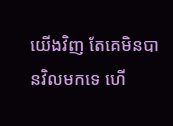យើងវិញ តែគេមិនបានវិលមកទេ ហើ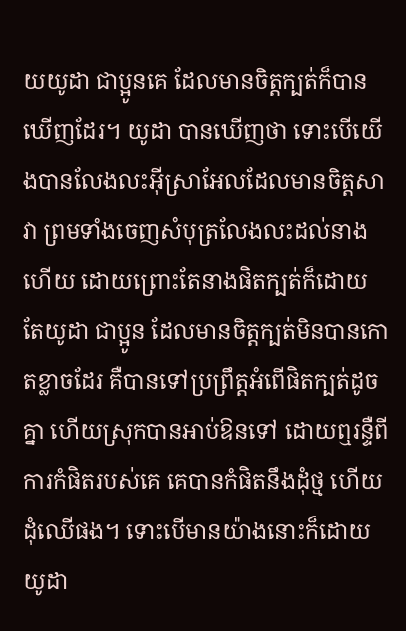យយូដា ជាប្អូនគេ ដែលមានចិត្តក្បត់ក៏បានឃើញដែរ។ យូដា បានឃើញថា ទោះបើយើងបានលែងលះអ៊ីស្រាអែលដែលមានចិត្តសាវា ព្រមទាំងចេញសំបុត្រលែងលះដល់នាងហើយ ដោយព្រោះតែនាងផិតក្បត់ក៏ដោយ តែយូដា ជាប្អូន ដែលមានចិត្តក្បត់មិនបានកោតខ្លាចដែរ គឺបានទៅប្រព្រឹត្តអំពើផិតក្បត់ដូចគ្នា ហើយស្រុកបានអាប់ឱនទៅ ដោយឮរន្ទឺពីការកំផិតរបស់គេ គេបានកំផិតនឹងដុំថ្ម ហើយដុំឈើផង។ ទោះបើមានយ៉ាងនោះក៏ដោយ យូដា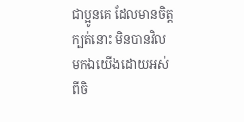ជាប្អូនគេ ដែលមានចិត្តក្បត់នោះ មិនបានវិលមកឯយើងដោយអស់ពីចិ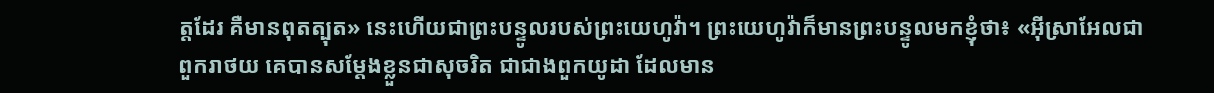ត្តដែរ គឺមានពុតត្បុត» នេះហើយជាព្រះបន្ទូលរបស់ព្រះយេហូវ៉ា។ ព្រះយេហូវ៉ាក៏មានព្រះបន្ទូលមកខ្ញុំថា៖ «អ៊ីស្រាអែលជាពួករាថយ គេបានសម្ដែងខ្លួនជាសុចរិត ជាជាងពួកយូដា ដែលមាន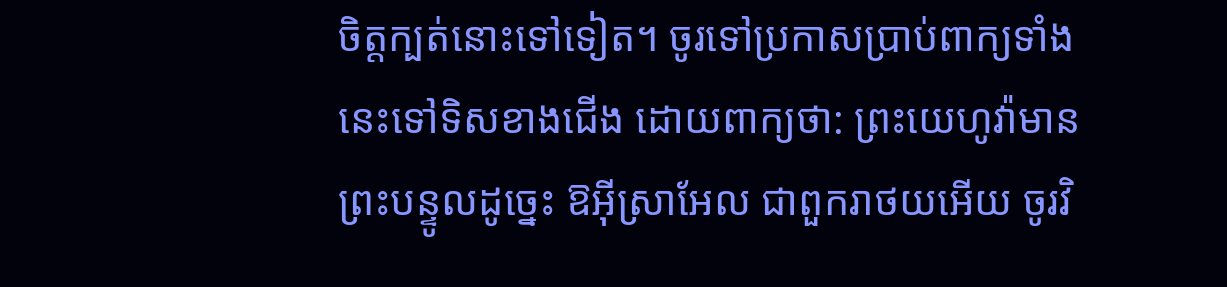ចិត្តក្បត់នោះទៅទៀត។ ចូរទៅប្រកាសប្រាប់ពាក្យទាំងនេះទៅទិសខាងជើង ដោយពាក្យថា: ព្រះយេហូវ៉ាមានព្រះបន្ទូលដូច្នេះ ឱអ៊ីស្រាអែល ជាពួករាថយអើយ ចូរវិ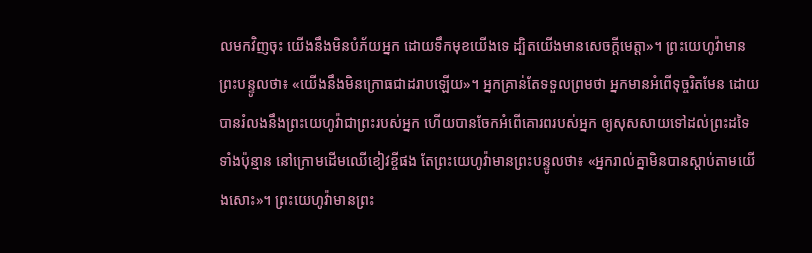លមកវិញចុះ យើងនឹងមិនបំភ័យអ្នក ដោយទឹកមុខយើងទេ ដ្បិតយើងមានសេចក្ដីមេត្តា»។ ព្រះយេហូវ៉ាមានព្រះបន្ទូលថា៖ «យើងនឹងមិនក្រោធជាដរាបឡើយ»។ អ្នកគ្រាន់តែទទួលព្រមថា អ្នកមានអំពើទុច្ចរិតមែន ដោយបានរំលងនឹងព្រះយេហូវ៉ាជាព្រះរបស់អ្នក ហើយបានចែកអំពើគោរពរបស់អ្នក ឲ្យសុសសាយទៅដល់ព្រះដទៃទាំងប៉ុន្មាន នៅក្រោមដើមឈើខៀវខ្ចីផង តែព្រះយេហូវ៉ាមានព្រះបន្ទូលថា៖ «អ្នករាល់គ្នាមិនបានស្តាប់តាមយើងសោះ»។ ព្រះយេហូវ៉ាមានព្រះ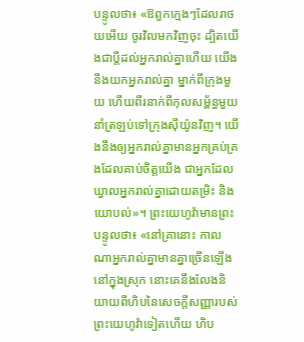បន្ទូលថា៖ «ឱពួកក្មេងៗដែលរាថយអើយ ចូរវិលមកវិញចុះ ដ្បិតយើងជាប្ដីដល់អ្នករាល់គ្នាហើយ យើងនឹងយកអ្នករាល់គ្នា ម្នាក់ពីក្រុងមួយ ហើយពីរនាក់ពីកុលសម្ព័ន្ធមួយ នាំត្រឡប់ទៅក្រុងស៊ីយ៉ូនវិញ។ យើងនឹងឲ្យអ្នករាល់គ្នាមានអ្នកគ្រប់គ្រងដែលគាប់ចិត្តយើង ជាអ្នកដែលឃ្វាលអ្នករាល់គ្នាដោយតម្រិះ និងយោបល់»។ ព្រះយេហូវ៉ាមានព្រះបន្ទូលថា៖ «នៅគ្រានោះ កាលណាអ្នករាល់គ្នាមានគ្នាច្រើនឡើងនៅក្នុងស្រុក នោះគេនឹងលែងនិយាយពីហិបនៃសេចក្ដីសញ្ញារបស់ព្រះយេហូវ៉ាទៀតហើយ ហិប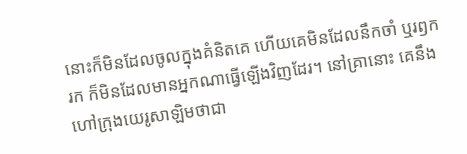នោះក៏មិនដែលចូលក្នុងគំនិតគេ ហើយគេមិនដែលនឹកចាំ ឬរឭករក ក៏មិនដែលមានអ្នកណាធ្វើឡើងវិញដែរ។ នៅគ្រានោះ គេនឹងហៅក្រុងយេរូសាឡិមថាជា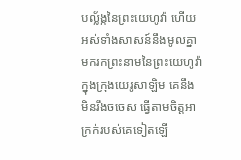បល្ល័ង្កនៃព្រះយេហូវ៉ា ហើយអស់ទាំងសាសន៍នឹងមូលគ្នា មករកព្រះនាមនៃព្រះយេហូវ៉ា ក្នុងក្រុងយេរូសាឡិម គេនឹងមិនរឹងចចេស ធ្វើតាមចិត្តអាក្រក់របស់គេទៀតឡើ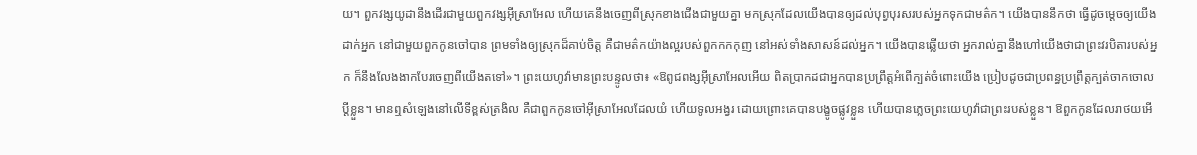យ។ ពួកវង្សយូដានឹងដើរជាមួយពួកវង្សអ៊ីស្រាអែល ហើយគេនឹងចេញពីស្រុកខាងជើងជាមួយគ្នា មកស្រុកដែលយើងបានឲ្យដល់បុព្វបុរសរបស់អ្នកទុកជាមត៌ក។ យើងបាននឹកថា ធ្វើដូចម្តេចឲ្យយើងដាក់អ្នក នៅជាមួយពួកកូនចៅបាន ព្រមទាំងឲ្យស្រុកដ៏គាប់ចិត្ត គឺជាមត៌កយ៉ាងល្អរបស់ពួកកកកុញ នៅអស់ទាំងសាសន៍ដល់អ្នក។ យើងបានឆ្លើយថា អ្នករាល់គ្នានឹងហៅយើងថាជាព្រះវរបិតារបស់អ្នក ក៏នឹងលែងងាកបែរចេញពីយើងតទៅ»។ ព្រះយេហូវ៉ាមានព្រះបន្ទូលថា៖ «ឱពូជពង្សអ៊ីស្រាអែលអើយ ពិតប្រាកដជាអ្នកបានប្រព្រឹត្តអំពើក្បត់ចំពោះយើង ប្រៀបដូចជាប្រពន្ធប្រព្រឹត្តក្បត់ចាកចោលប្ដីខ្លួន។ មានឮសំឡេងនៅលើទីខ្ពស់ត្រងិល គឺជាពួកកូនចៅអ៊ីស្រាអែលដែលយំ ហើយទូលអង្វរ ដោយព្រោះគេបានបង្ខូចផ្លូវខ្លួន ហើយបានភ្លេចព្រះយេហូវ៉ាជាព្រះរបស់ខ្លួន។ ឱពួកកូនដែលរាថយអើ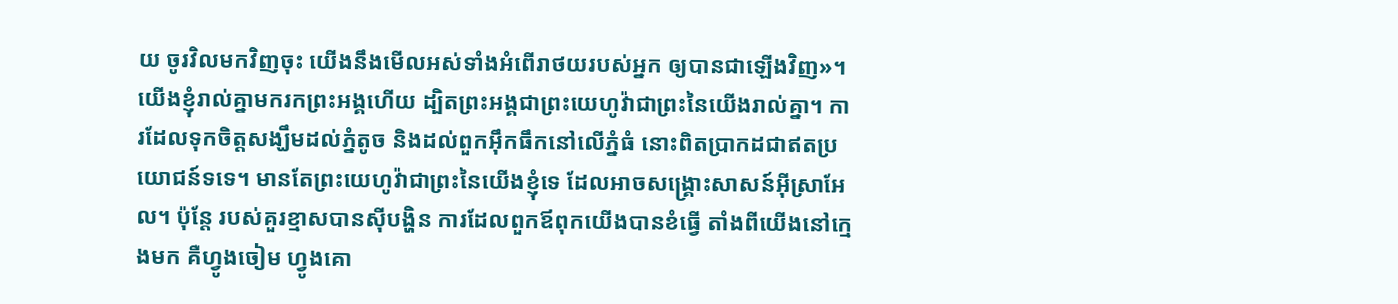យ ចូរវិលមកវិញចុះ យើងនឹងមើលអស់ទាំងអំពើរាថយរបស់អ្នក ឲ្យបានជាឡើងវិញ»។ យើងខ្ញុំរាល់គ្នាមករកព្រះអង្គហើយ ដ្បិតព្រះអង្គជាព្រះយេហូវ៉ាជាព្រះនៃយើងរាល់គ្នា។ ការដែលទុកចិត្តសង្ឃឹមដល់ភ្នំតូច និងដល់ពួកអ៊ឹកធឹកនៅលើភ្នំធំ នោះពិតប្រាកដជាឥតប្រយោជន៍ទទេ។ មានតែព្រះយេហូវ៉ាជាព្រះនៃយើងខ្ញុំទេ ដែលអាចសង្គ្រោះសាសន៍អ៊ីស្រាអែល។ ប៉ុន្តែ របស់គួរខ្មាសបានស៊ីបង្ហិន ការដែលពួកឪពុកយើងបានខំធ្វើ តាំងពីយើងនៅក្មេងមក គឺហ្វូងចៀម ហ្វូងគោ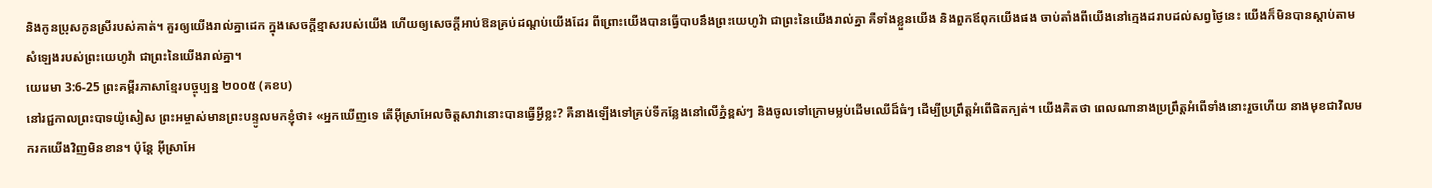និងកូនប្រុសកូនស្រីរបស់គាត់។ គួរឲ្យយើងរាល់គ្នាដេក ក្នុងសេចក្ដីខ្មាសរបស់យើង ហើយឲ្យសេចក្ដីអាប់ឱនគ្រប់ដណ្តប់យើងដែរ ពីព្រោះយើងបានធ្វើបាបនឹងព្រះយេហូវ៉ា ជាព្រះនៃយើងរាល់គ្នា គឺទាំងខ្លួនយើង និងពួកឪពុកយើងផង ចាប់តាំងពីយើងនៅក្មេងដរាបដល់សព្វថ្ងៃនេះ យើងក៏មិនបានស្តាប់តាមសំឡេងរបស់ព្រះយេហូវ៉ា ជាព្រះនៃយើងរាល់គ្នា។
យេរេមា 3:6-25 ព្រះគម្ពីរភាសាខ្មែរបច្ចុប្បន្ន ២០០៥ (គខប)
នៅរជ្ជកាលព្រះបាទយ៉ូសៀស ព្រះអម្ចាស់មានព្រះបន្ទូលមកខ្ញុំថា៖ «អ្នកឃើញទេ តើអ៊ីស្រាអែលចិត្តសាវានោះបានធ្វើអ្វីខ្លះ? គឺនាងឡើងទៅគ្រប់ទីកន្លែងនៅលើភ្នំខ្ពស់ៗ និងចូលទៅក្រោមម្លប់ដើមឈើដ៏ធំៗ ដើម្បីប្រព្រឹត្តអំពើផិតក្បត់។ យើងគិតថា ពេលណានាងប្រព្រឹត្តអំពើទាំងនោះរួចហើយ នាងមុខជាវិលមករកយើងវិញមិនខាន។ ប៉ុន្តែ អ៊ីស្រាអែ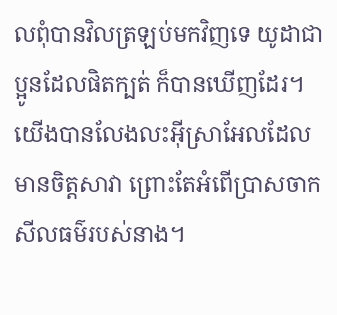លពុំបានវិលត្រឡប់មកវិញទេ យូដាជាប្អូនដែលផិតក្បត់ ក៏បានឃើញដែរ។ យើងបានលែងលះអ៊ីស្រាអែលដែលមានចិត្តសាវា ព្រោះតែអំពើប្រាសចាកសីលធម៌របស់នាង។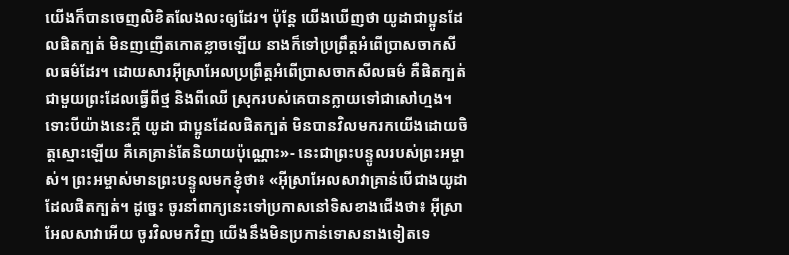យើងក៏បានចេញលិខិតលែងលះឲ្យដែរ។ ប៉ុន្តែ យើងឃើញថា យូដាជាប្អូនដែលផិតក្បត់ មិនញញើតកោតខ្លាចឡើយ នាងក៏ទៅប្រព្រឹត្តអំពើប្រាសចាកសីលធម៌ដែរ។ ដោយសារអ៊ីស្រាអែលប្រព្រឹត្តអំពើប្រាសចាកសីលធម៌ គឺផិតក្បត់ជាមួយព្រះដែលធ្វើពីថ្ម និងពីឈើ ស្រុករបស់គេបានក្លាយទៅជាសៅហ្មង។ ទោះបីយ៉ាងនេះក្ដី យូដា ជាប្អូនដែលផិតក្បត់ មិនបានវិលមករកយើងដោយចិត្តស្មោះឡើយ គឺគេគ្រាន់តែនិយាយប៉ុណ្ណោះ»- នេះជាព្រះបន្ទូលរបស់ព្រះអម្ចាស់។ ព្រះអម្ចាស់មានព្រះបន្ទូលមកខ្ញុំថា៖ «អ៊ីស្រាអែលសាវាគ្រាន់បើជាងយូដាដែលផិតក្បត់។ ដូច្នេះ ចូរនាំពាក្យនេះទៅប្រកាសនៅទិសខាងជើងថា៖ អ៊ីស្រាអែលសាវាអើយ ចូរវិលមកវិញ យើងនឹងមិនប្រកាន់ទោសនាងទៀតទេ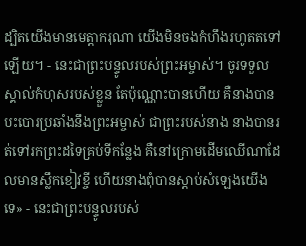ដ្បិតយើងមានមេត្តាករុណា យើងមិនចងកំហឹងរហូតតទៅឡើយ។ - នេះជាព្រះបន្ទូលរបស់ព្រះអម្ចាស់។ ចូរទទួលស្គាល់កំហុសរបស់ខ្លួន តែប៉ុណ្ណោះបានហើយ គឺនាងបានបះបោរប្រឆាំងនឹងព្រះអម្ចាស់ ជាព្រះរបស់នាង នាងបានរត់ទៅរកព្រះដទៃគ្រប់ទីកន្លែង គឺនៅក្រោមដើមឈើណាដែលមានស្លឹកខៀវខ្ចី ហើយនាងពុំបានស្ដាប់សំឡេងយើងទេ» - នេះជាព្រះបន្ទូលរបស់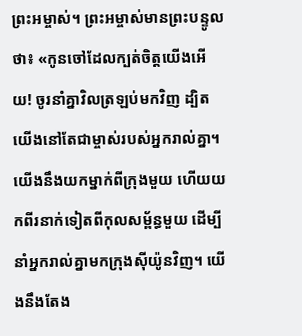ព្រះអម្ចាស់។ ព្រះអម្ចាស់មានព្រះបន្ទូលថា៖ «កូនចៅដែលក្បត់ចិត្តយើងអើយ! ចូរនាំគ្នាវិលត្រឡប់មកវិញ ដ្បិតយើងនៅតែជាម្ចាស់របស់អ្នករាល់គ្នា។ យើងនឹងយកម្នាក់ពីក្រុងមួយ ហើយយកពីរនាក់ទៀតពីកុលសម្ព័ន្ធមួយ ដើម្បីនាំអ្នករាល់គ្នាមកក្រុងស៊ីយ៉ូនវិញ។ យើងនឹងតែង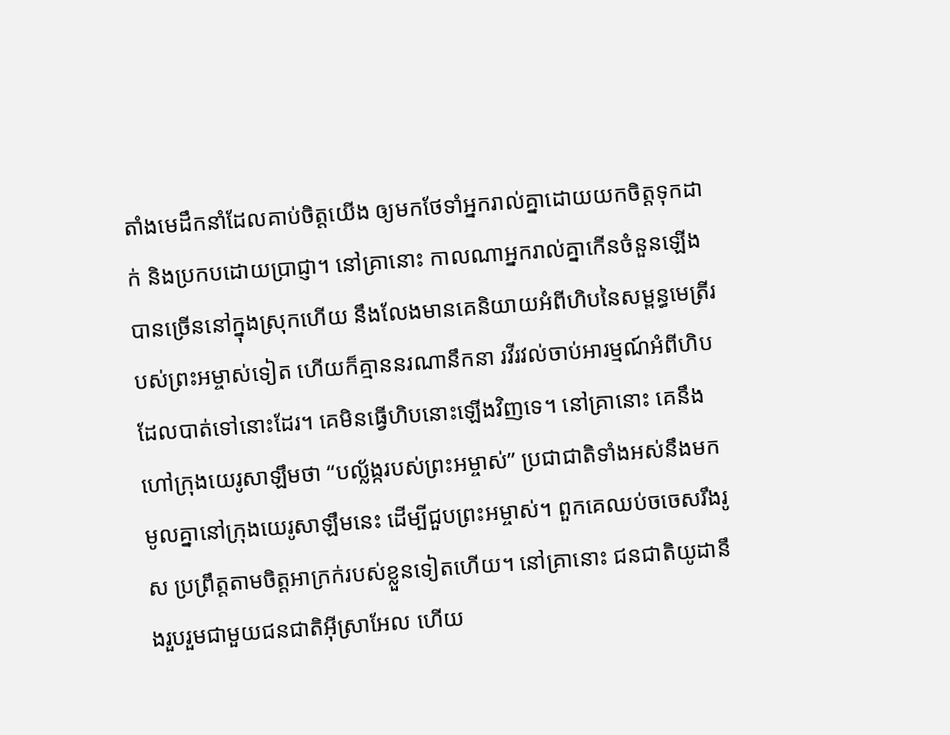តាំងមេដឹកនាំដែលគាប់ចិត្តយើង ឲ្យមកថែទាំអ្នករាល់គ្នាដោយយកចិត្តទុកដាក់ និងប្រកបដោយប្រាជ្ញា។ នៅគ្រានោះ កាលណាអ្នករាល់គ្នាកើនចំនួនឡើងបានច្រើននៅក្នុងស្រុកហើយ នឹងលែងមានគេនិយាយអំពីហិបនៃសម្ពន្ធមេត្រីរបស់ព្រះអម្ចាស់ទៀត ហើយក៏គ្មាននរណានឹកនា រវីរវល់ចាប់អារម្មណ៍អំពីហិបដែលបាត់ទៅនោះដែរ។ គេមិនធ្វើហិបនោះឡើងវិញទេ។ នៅគ្រានោះ គេនឹងហៅក្រុងយេរូសាឡឹមថា “បល្ល័ង្ករបស់ព្រះអម្ចាស់” ប្រជាជាតិទាំងអស់នឹងមកមូលគ្នានៅក្រុងយេរូសាឡឹមនេះ ដើម្បីជួបព្រះអម្ចាស់។ ពួកគេឈប់ចចេសរឹងរូស ប្រព្រឹត្តតាមចិត្តអាក្រក់របស់ខ្លួនទៀតហើយ។ នៅគ្រានោះ ជនជាតិយូដានឹងរួបរួមជាមួយជនជាតិអ៊ីស្រាអែល ហើយ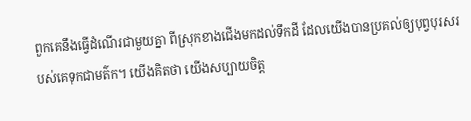ពួកគេនឹងធ្វើដំណើរជាមួយគ្នា ពីស្រុកខាងជើងមកដល់ទឹកដី ដែលយើងបានប្រគល់ឲ្យបុព្វបុរសរបស់គេទុកជាមត៌ក។ យើងគិតថា យើងសប្បាយចិត្ត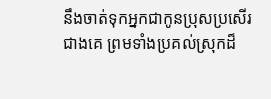នឹងចាត់ទុកអ្នកជាកូនប្រុសប្រសើរជាងគេ ព្រមទាំងប្រគល់ស្រុកដ៏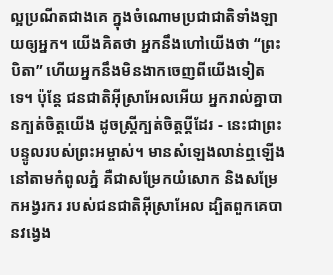ល្អប្រណីតជាងគេ ក្នុងចំណោមប្រជាជាតិទាំងឡាយឲ្យអ្នក។ យើងគិតថា អ្នកនឹងហៅយើងថា “ព្រះបិតា” ហើយអ្នកនឹងមិនងាកចេញពីយើងទៀតទេ។ ប៉ុន្តែ ជនជាតិអ៊ីស្រាអែលអើយ អ្នករាល់គ្នាបានក្បត់ចិត្តយើង ដូចស្ត្រីក្បត់ចិត្តប្ដីដែរ - នេះជាព្រះបន្ទូលរបស់ព្រះអម្ចាស់។ មានសំឡេងលាន់ឮឡើង នៅតាមកំពូលភ្នំ គឺជាសម្រែកយំសោក និងសម្រែកអង្វរករ របស់ជនជាតិអ៊ីស្រាអែល ដ្បិតពួកគេបានវង្វេង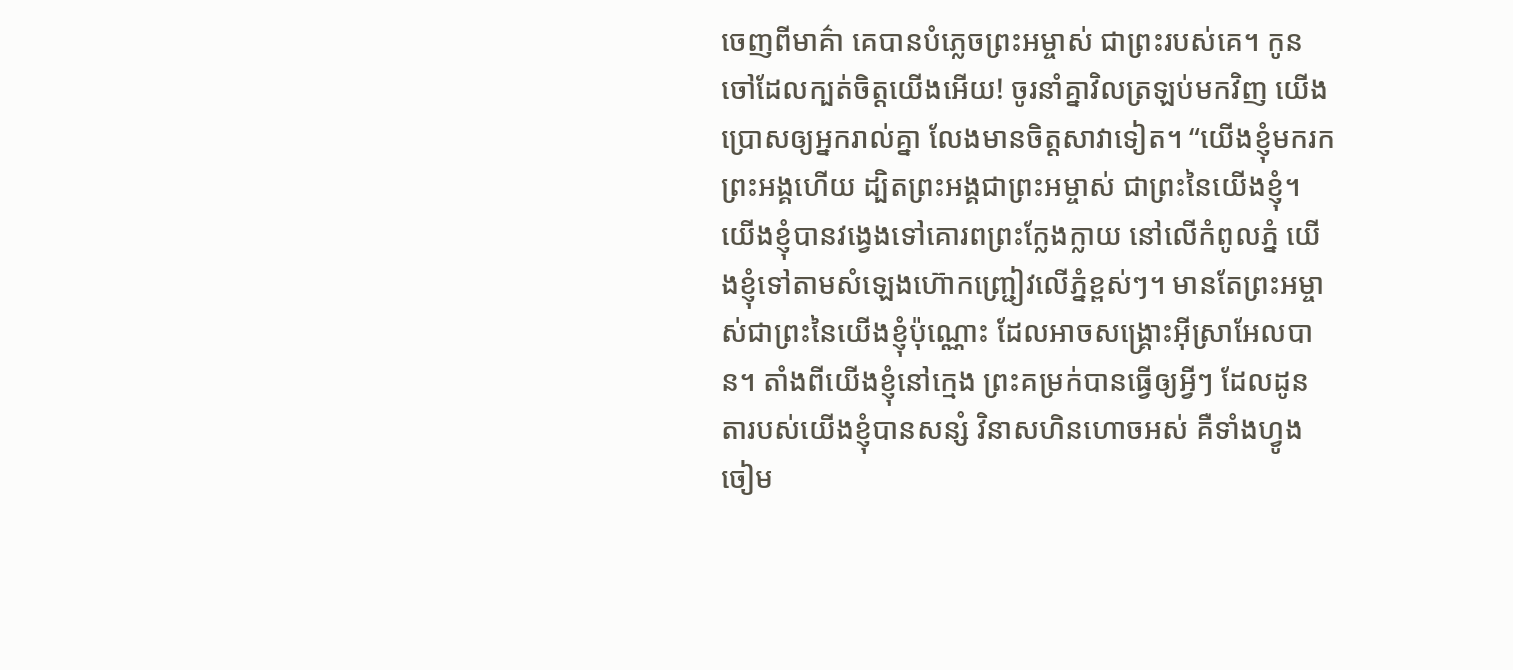ចេញពីមាគ៌ា គេបានបំភ្លេចព្រះអម្ចាស់ ជាព្រះរបស់គេ។ កូនចៅដែលក្បត់ចិត្តយើងអើយ! ចូរនាំគ្នាវិលត្រឡប់មកវិញ យើងប្រោសឲ្យអ្នករាល់គ្នា លែងមានចិត្តសាវាទៀត។ “យើងខ្ញុំមករកព្រះអង្គហើយ ដ្បិតព្រះអង្គជាព្រះអម្ចាស់ ជាព្រះនៃយើងខ្ញុំ។ យើងខ្ញុំបានវង្វេងទៅគោរពព្រះក្លែងក្លាយ នៅលើកំពូលភ្នំ យើងខ្ញុំទៅតាមសំឡេងហ៊ោកញ្ជ្រៀវលើភ្នំខ្ពស់ៗ។ មានតែព្រះអម្ចាស់ជាព្រះនៃយើងខ្ញុំប៉ុណ្ណោះ ដែលអាចសង្គ្រោះអ៊ីស្រាអែលបាន។ តាំងពីយើងខ្ញុំនៅក្មេង ព្រះគម្រក់បានធ្វើឲ្យអ្វីៗ ដែលដូនតារបស់យើងខ្ញុំបានសន្សំ វិនាសហិនហោចអស់ គឺទាំងហ្វូងចៀម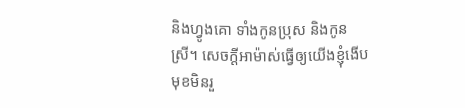និងហ្វូងគោ ទាំងកូនប្រុស និងកូនស្រី។ សេចក្ដីអាម៉ាស់ធ្វើឲ្យយើងខ្ញុំងើបមុខមិនរួ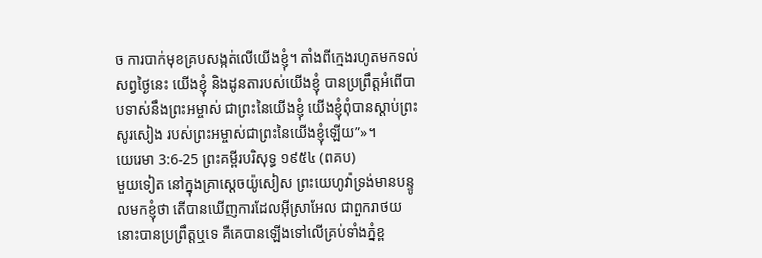ច ការបាក់មុខគ្របសង្កត់លើយើងខ្ញុំ។ តាំងពីក្មេងរហូតមកទល់សព្វថ្ងៃនេះ យើងខ្ញុំ និងដូនតារបស់យើងខ្ញុំ បានប្រព្រឹត្តអំពើបាបទាស់នឹងព្រះអម្ចាស់ ជាព្រះនៃយើងខ្ញុំ យើងខ្ញុំពុំបានស្ដាប់ព្រះសូរសៀង របស់ព្រះអម្ចាស់ជាព្រះនៃយើងខ្ញុំឡើយ”»។
យេរេមា 3:6-25 ព្រះគម្ពីរបរិសុទ្ធ ១៩៥៤ (ពគប)
មួយទៀត នៅក្នុងគ្រាស្តេចយ៉ូសៀស ព្រះយេហូវ៉ាទ្រង់មានបន្ទូលមកខ្ញុំថា តើបានឃើញការដែលអ៊ីស្រាអែល ជាពួករាថយនោះបានប្រព្រឹត្តឬទេ គឺគេបានឡើងទៅលើគ្រប់ទាំងភ្នំខ្ព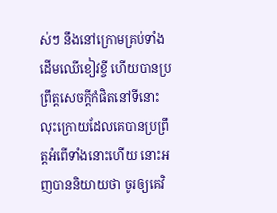ស់ៗ នឹងនៅក្រោមគ្រប់ទាំងដើមឈើខៀវខ្ចី ហើយបានប្រព្រឹត្តសេចក្ដីកំផិតនៅទីនោះ លុះក្រោយដែលគេបានប្រព្រឹត្តអំពើទាំងនោះហើយ នោះអញបាននិយាយថា ចូរឲ្យគេវិ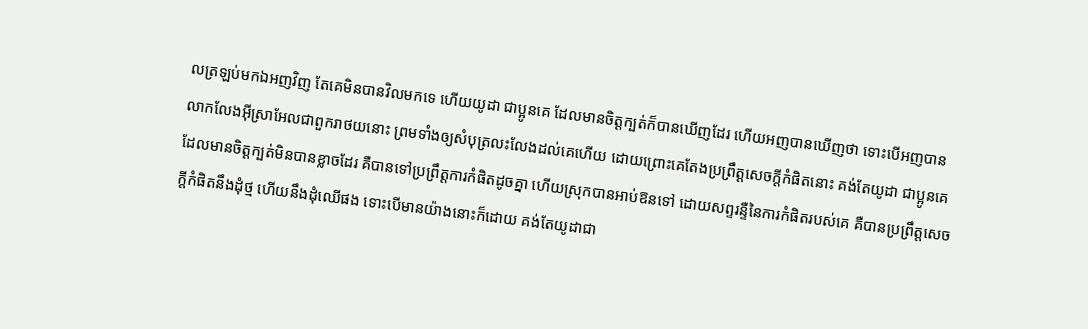លត្រឡប់មកឯអញវិញ តែគេមិនបានវិលមកទេ ហើយយូដា ជាប្អូនគេ ដែលមានចិត្តក្បត់ក៏បានឃើញដែរ ហើយអញបានឃើញថា ទោះបើអញបានលាកលែងអ៊ីស្រាអែលជាពួករាថយនោះ ព្រមទាំងឲ្យសំបុត្រលះលែងដល់គេហើយ ដោយព្រោះគេតែងប្រព្រឹត្តសេចក្ដីកំផិតនោះ គង់តែយូដា ជាប្អូនគេ ដែលមានចិត្តក្បត់មិនបានខ្លាចដែរ គឺបានទៅប្រព្រឹត្តការកំផិតដូចគ្នា ហើយស្រុកបានអាប់ឱនទៅ ដោយសព្ទរន្ទឺនៃការកំផិតរបស់គេ គឺបានប្រព្រឹត្តសេចក្ដីកំផិតនឹងដុំថ្ម ហើយនឹងដុំឈើផង ទោះបើមានយ៉ាងនោះក៏ដោយ គង់តែយូដាជា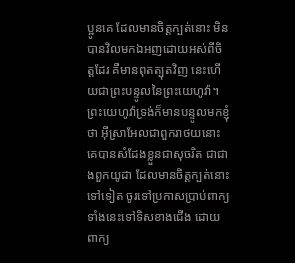ប្អូនគេ ដែលមានចិត្តក្បត់នោះ មិនបានវិលមកឯអញដោយអស់ពីចិត្តដែរ គឺមានពុតត្បុតវិញ នេះហើយជាព្រះបន្ទូលនៃព្រះយេហូវ៉ា។ ព្រះយេហូវ៉ាទ្រង់ក៏មានបន្ទូលមកខ្ញុំថា អ៊ីស្រាអែលជាពួករាថយនោះ គេបានសំដែងខ្លួនជាសុចរិត ជាជាងពួកយូដា ដែលមានចិត្តក្បត់នោះ ទៅទៀត ចូរទៅប្រកាសប្រាប់ពាក្យទាំងនេះទៅទិសខាងជើង ដោយពាក្យ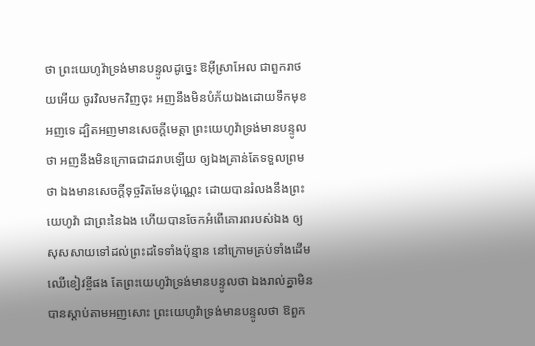ថា ព្រះយេហូវ៉ាទ្រង់មានបន្ទូលដូច្នេះ ឱអ៊ីស្រាអែល ជាពួករាថយអើយ ចូរវិលមកវិញចុះ អញនឹងមិនបំភ័យឯងដោយទឹកមុខអញទេ ដ្បិតអញមានសេចក្ដីមេត្តា ព្រះយេហូវ៉ាទ្រង់មានបន្ទូលថា អញនឹងមិនក្រោធជាដរាបឡើយ ឲ្យឯងគ្រាន់តែទទួលព្រមថា ឯងមានសេចក្ដីទុច្ចរិតមែនប៉ុណ្ណេះ ដោយបានរំលងនឹងព្រះយេហូវ៉ា ជាព្រះនៃឯង ហើយបានចែកអំពើគោរពរបស់ឯង ឲ្យសុសសាយទៅដល់ព្រះដទៃទាំងប៉ុន្មាន នៅក្រោមគ្រប់ទាំងដើមឈើខៀវខ្ចីផង តែព្រះយេហូវ៉ាទ្រង់មានបន្ទូលថា ឯងរាល់គ្នាមិនបានស្តាប់តាមអញសោះ ព្រះយេហូវ៉ាទ្រង់មានបន្ទូលថា ឱពួក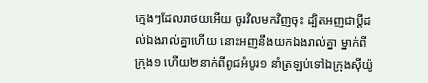ក្មេងៗដែលរាថយអើយ ចូរវិលមកវិញចុះ ដ្បិតអញជាប្ដីដល់ឯងរាល់គ្នាហើយ នោះអញនឹងយកឯងរាល់គ្នា ម្នាក់ពីក្រុង១ ហើយ២នាក់ពីពូជអំបូរ១ នាំត្រឡប់ទៅឯក្រុងស៊ីយ៉ូ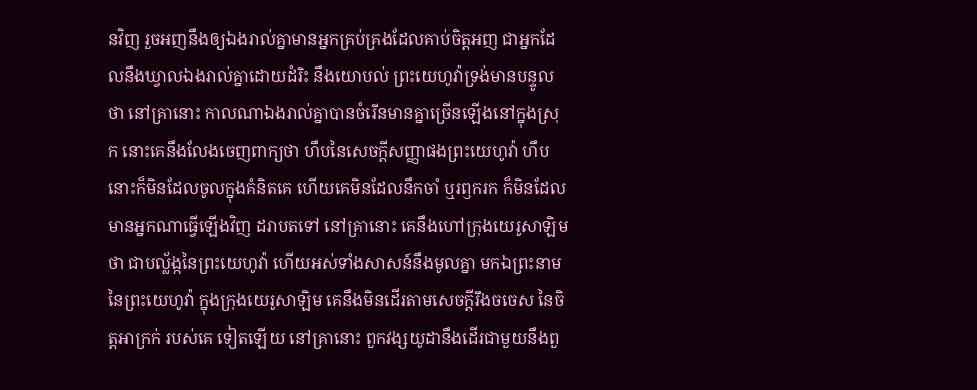នវិញ រួចអញនឹងឲ្យឯងរាល់គ្នាមានអ្នកគ្រប់គ្រងដែលគាប់ចិត្តអញ ជាអ្នកដែលនឹងឃ្វាលឯងរាល់គ្នាដោយដំរិះ នឹងយោបល់ ព្រះយេហូវ៉ាទ្រង់មានបន្ទូលថា នៅគ្រានោះ កាលណាឯងរាល់គ្នាបានចំរើនមានគ្នាច្រើនឡើងនៅក្នុងស្រុក នោះគេនឹងលែងចេញពាក្យថា ហឹបនៃសេចក្ដីសញ្ញាផងព្រះយេហូវ៉ា ហឹបនោះក៏មិនដែលចូលក្នុងគំនិតគេ ហើយគេមិនដែលនឹកចាំ ឬរឭករក ក៏មិនដែលមានអ្នកណាធ្វើឡើងវិញ ដរាបតទៅ នៅគ្រានោះ គេនឹងហៅក្រុងយេរូសាឡិមថា ជាបល្ល័ង្កនៃព្រះយេហូវ៉ា ហើយអស់ទាំងសាសន៍នឹងមូលគ្នា មកឯព្រះនាមនៃព្រះយេហូវ៉ា ក្នុងក្រុងយេរូសាឡិម គេនឹងមិនដើរតាមសេចក្ដីរឹងចចេស នៃចិត្តអាក្រក់ របស់គេ ទៀតឡើយ នៅគ្រានោះ ពួកវង្សយូដានឹងដើរជាមួយនឹងពួ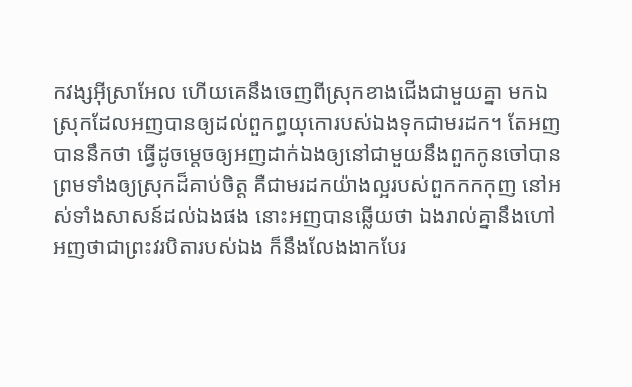កវង្សអ៊ីស្រាអែល ហើយគេនឹងចេញពីស្រុកខាងជើងជាមួយគ្នា មកឯស្រុកដែលអញបានឲ្យដល់ពួកព្ធយុកោរបស់ឯងទុកជាមរដក។ តែអញបាននឹកថា ធ្វើដូចម្តេចឲ្យអញដាក់ឯងឲ្យនៅជាមួយនឹងពួកកូនចៅបាន ព្រមទាំងឲ្យស្រុកដ៏គាប់ចិត្ត គឺជាមរដកយ៉ាងល្អរបស់ពួកកកកុញ នៅអស់ទាំងសាសន៍ដល់ឯងផង នោះអញបានឆ្លើយថា ឯងរាល់គ្នានឹងហៅអញថាជាព្រះវរបិតារបស់ឯង ក៏នឹងលែងងាកបែរ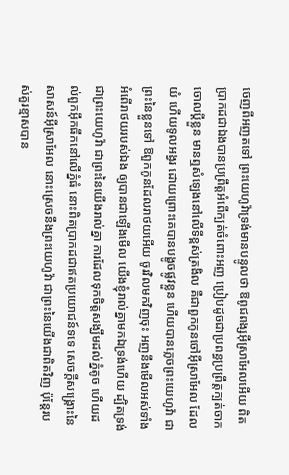ចេញពីអញតទៅ ព្រះយេហូវ៉ាទ្រង់មានបន្ទូលថា ឱពូជពង្សអ៊ីស្រាអែលអើយ ពិតប្រាកដជាឯងបានប្រព្រឹត្តអំពើក្បត់ចំពោះអញ ប្រៀបដូចជាប្រពន្ធប្រព្រឹត្តក្បត់ចាកចោលប្ដីខ្លួន មានឮសំឡេងនៅលើទីខ្ពស់ត្រងិល គឺជាពួកកូនចៅអ៊ីស្រាអែល ដែលយំ ហើយទូលអង្វរ ដោយព្រោះគេបានបង្ខូចផ្លូវខ្លួន ហើយបានភ្លេចព្រះយេហូវ៉ា ជាព្រះនៃខ្លួនទៅ ឱពួកកូនដែលរាថយអើយ ចូរវិលមកវិញចុះ អញនឹងមើលអស់ទាំងអំពើរាថយរបស់ឯង ឲ្យបានជាឡើងមើល យើងខ្ញុំរាល់គ្នាមកឯទ្រង់ហើយ ដ្បិតទ្រង់ជាព្រះយេហូវ៉ា ជាព្រះនៃយើងរាល់គ្នា ការដែលទុកចិត្តសង្ឃឹមដល់ភ្នំតូច ហើយដល់ពួកអ៊ឹកធឹកនៅលើភ្នំធំ នោះពិតប្រាកដជាឥតប្រយោជន៍ទទេ សេចក្ដីសង្គ្រោះនៃសាសន៍អ៊ីស្រាអែល នោះស្រេចនឹងព្រះយេហូវ៉ា ជាព្រះនៃយើងជាពិតវិញ ប៉ុន្តែរបស់គួរខ្មាសបាន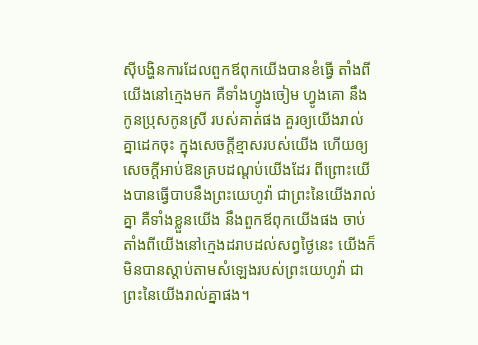ស៊ីបង្ហិនការដែលពួកឪពុកយើងបានខំធ្វើ តាំងពីយើងនៅក្មេងមក គឺទាំងហ្វូងចៀម ហ្វូងគោ នឹងកូនប្រុសកូនស្រី របស់គាត់ផង គួរឲ្យយើងរាល់គ្នាដេកចុះ ក្នុងសេចក្ដីខ្មាសរបស់យើង ហើយឲ្យសេចក្ដីអាប់ឱនគ្របដណ្តប់យើងដែរ ពីព្រោះយើងបានធ្វើបាបនឹងព្រះយេហូវ៉ា ជាព្រះនៃយើងរាល់គ្នា គឺទាំងខ្លួនយើង នឹងពួកឪពុកយើងផង ចាប់តាំងពីយើងនៅក្មេងដរាបដល់សព្វថ្ងៃនេះ យើងក៏មិនបានស្តាប់តាមសំឡេងរបស់ព្រះយេហូវ៉ា ជាព្រះនៃយើងរាល់គ្នាផង។